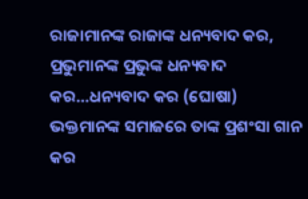ରାଜାମାନଙ୍କ ରାଜାଙ୍କ ଧନ୍ୟବାଦ କର,
ପ୍ରଭୁମାନଙ୍କ ପ୍ରଭୁଙ୍କ ଧନ୍ୟବାଦ କର…ଧନ୍ୟବାଦ କର (ଘୋଷା)
ଭକ୍ତମାନଙ୍କ ସମାଜରେ ତାଙ୍କ ପ୍ରଶଂସା ଗାନ କର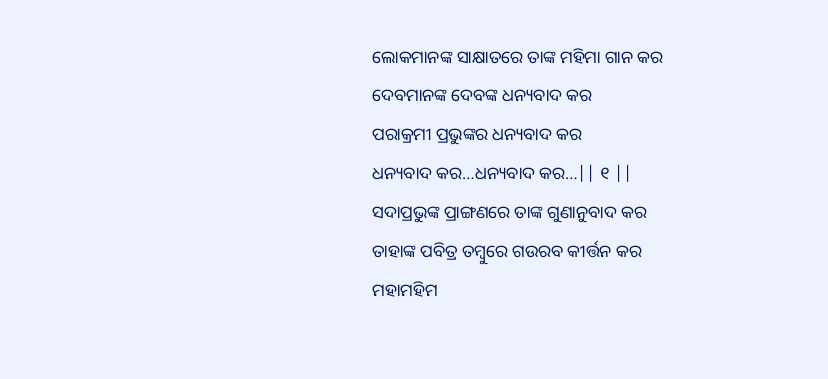ଲୋକମାନଙ୍କ ସାକ୍ଷାତରେ ତାଙ୍କ ମହିମା ଗାନ କର
ଦେବମାନଙ୍କ ଦେବଙ୍କ ଧନ୍ୟବାଦ କର
ପରାକ୍ରମୀ ପ୍ରଭୁଙ୍କର ଧନ୍ୟବାଦ କର
ଧନ୍ୟବାଦ କର…ଧନ୍ୟବାଦ କର…|| ୧ ||
ସଦାପ୍ରଭୁଙ୍କ ପ୍ରାଙ୍ଗଣରେ ତାଙ୍କ ଗୁଣାନୁବାଦ କର
ତାହାଙ୍କ ପବିତ୍ର ତମ୍ବୁରେ ଗଉରବ କୀର୍ତ୍ତନ କର
ମହାମହିମ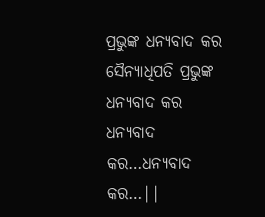ପ୍ରଭୁଙ୍କ ଧନ୍ୟବାଦ କର
ସୈନ୍ୟାଧିପତି ପ୍ରଭୁଙ୍କ ଧନ୍ୟବାଦ କର
ଧନ୍ୟବାଦ କର…ଧନ୍ୟବାଦ କର…||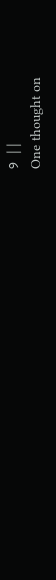୨ ||
One thought on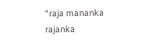“raja mananka rajanka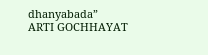dhanyabada”
ARTI GOCHHAYAT